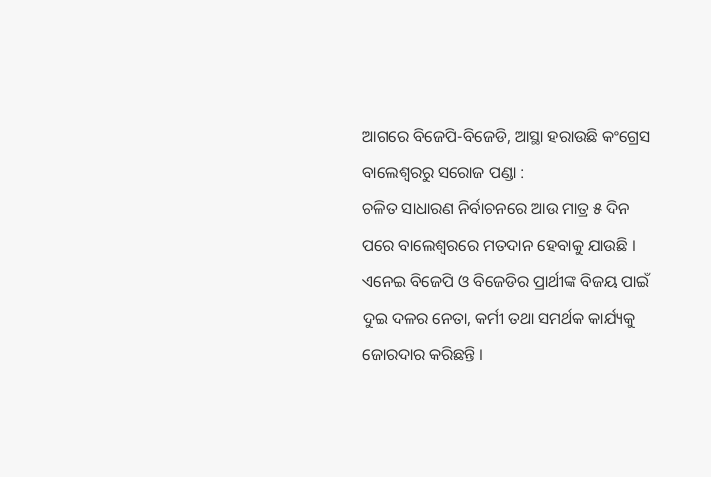ଆଗରେ ବିଜେପି-ବିଜେଡି, ଆସ୍ଥା ହରାଉଛି କଂଗ୍ରେସ
ବାଲେଶ୍ୱରରୁ ସରୋଜ ପଣ୍ଡା :
ଚଳିତ ସାଧାରଣ ନିର୍ବାଚନରେ ଆଉ ମାତ୍ର ୫ ଦିନ ପରେ ବାଲେଶ୍ୱରରେ ମତଦାନ ହେବାକୁ ଯାଉଛି । ଏନେଇ ବିଜେପି ଓ ବିଜେଡିର ପ୍ରାର୍ଥୀଙ୍କ ବିଜୟ ପାଇଁ ଦୁଇ ଦଳର ନେତା, କର୍ମୀ ତଥା ସମର୍ଥକ କାର୍ଯ୍ୟକୁ ଜୋରଦାର କରିଛନ୍ତି ।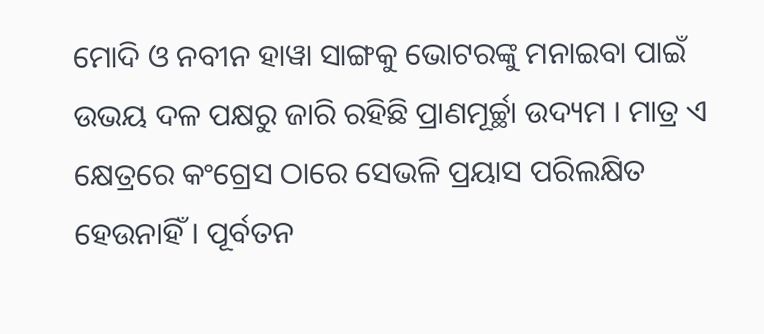ମୋଦି ଓ ନବୀନ ହାୱା ସାଙ୍ଗକୁ ଭୋଟରଙ୍କୁ ମନାଇବା ପାଇଁ ଉଭୟ ଦଳ ପକ୍ଷରୁ ଜାରି ରହିଛି ପ୍ରାଣମୂର୍ଚ୍ଛା ଉଦ୍ୟମ । ମାତ୍ର ଏ କ୍ଷେତ୍ରରେ କଂଗ୍ରେସ ଠାରେ ସେଭଳି ପ୍ରୟାସ ପରିଲକ୍ଷିତ ହେଉନାହିଁ । ପୂର୍ବତନ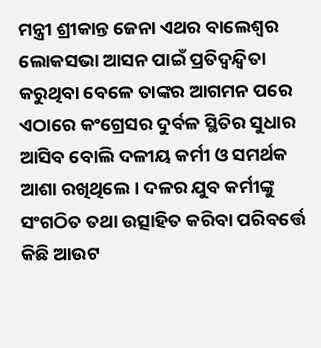ମନ୍ତ୍ରୀ ଶ୍ରୀକାନ୍ତ ଜେନା ଏଥର ବାଲେଶ୍ୱର ଲୋକସଭା ଆସନ ପାଇଁ ପ୍ରତିଦ୍ୱନ୍ଦ୍ୱିତା କରୁଥିବା ବେଳେ ତାଙ୍କର ଆଗମନ ପରେ ଏଠାରେ କଂଗ୍ରେସର ଦୁର୍ବଳ ସ୍ଥିତିର ସୁଧାର ଆସିବ ବୋଲି ଦଳୀୟ କର୍ମୀ ଓ ସମର୍ଥକ ଆଶା ରଖିଥିଲେ । ଦଳର ଯୁବ କର୍ମୀଙ୍କୁ ସଂଗଠିତ ତଥା ଉତ୍ସାହିତ କରିବା ପରିବର୍ତ୍ତେ କିଛି ଆଉଟ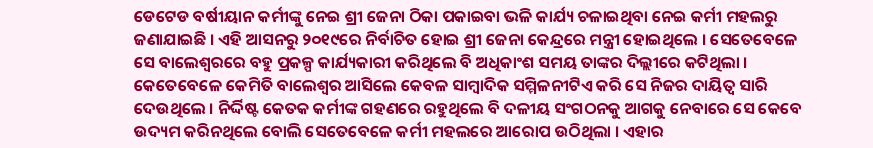ଡେଟେଡ ବର୍ଷୀୟାନ କର୍ମୀଙ୍କୁ ନେଇ ଶ୍ରୀ ଜେନା ଠିକା ପକାଇବା ଭଳି କାର୍ଯ୍ୟ ଚଳାଇଥିବା ନେଇ କର୍ମୀ ମହଲରୁ ଜଣାଯାଇଛି । ଏହି ଆସନରୁ ୨୦୧୯ରେ ନିର୍ବାଚିତ ହୋଇ ଶ୍ରୀ ଜେନା କେନ୍ଦ୍ରରେ ମନ୍ତ୍ରୀ ହୋଇଥିଲେ । ସେତେବେଳେ ସେ ବାଲେଶ୍ୱରରେ ବହୁ ପ୍ରକଳ୍ପ କାର୍ଯ୍ୟକାରୀ କରିଥିଲେ ବି ଅଧିକାଂଶ ସମୟ ତାଙ୍କର ଦିଲ୍ଲୀରେ କଟିଥିଲା । କେତେବେଳେ କେମିତି ବାଲେଶ୍ୱର ଆସିଲେ କେବଳ ସାମ୍ବାଦିକ ସମ୍ମିଳନୀଟିଏ କରି ସେ ନିଜର ଦାୟିତ୍ୱ ସାରି ଦେଉଥିଲେ । ନିର୍ଦ୍ଦିଷ୍ଟ କେତକ କର୍ମୀଙ୍କ ଗହଣରେ ରହୁଥିଲେ ବି ଦଳୀୟ ସଂଗଠନକୁ ଆଗକୁ ନେବାରେ ସେ କେବେ ଉଦ୍ୟମ କରିନଥିଲେ ବୋଲି ସେତେବେଳେ କର୍ମୀ ମହଲରେ ଆରୋପ ଉଠିଥିଲା । ଏହାର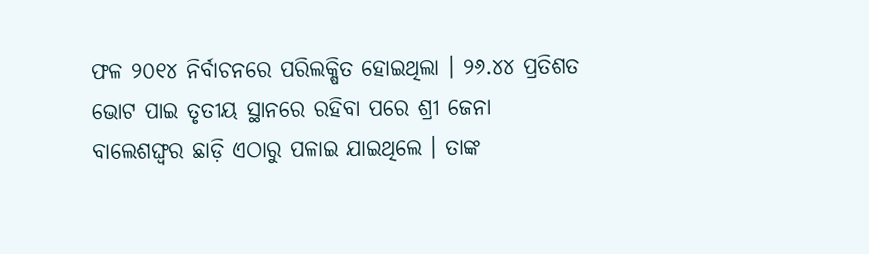ଫଳ ୨୦୧୪ ନିର୍ବାଚନରେ ପରିଲକ୍ଷିତ ହୋଇଥିଲା । ୨୬.୪୪ ପ୍ରତିଶତ ଭୋଟ ପାଇ ତୃତୀୟ ସ୍ଥାନରେ ରହିବା ପରେ ଶ୍ରୀ ଜେନା ବାଲେଶଙ୍ଘ୍ୱର ଛାଡ଼ି ଏଠାରୁ ପଳାଇ ଯାଇଥିଲେ । ତାଙ୍କ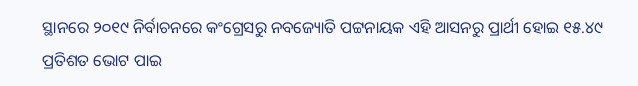ସ୍ଥାନରେ ୨୦୧୯ ନିର୍ବାଚନରେ କଂଗ୍ରେସରୁ ନବଜ୍ୟୋତି ପଟ୍ଟନାୟକ ଏହି ଆସନରୁ ପ୍ରାର୍ଥୀ ହୋଇ ୧୫.୪୯ ପ୍ରତିଶତ ଭୋଟ ପାଇ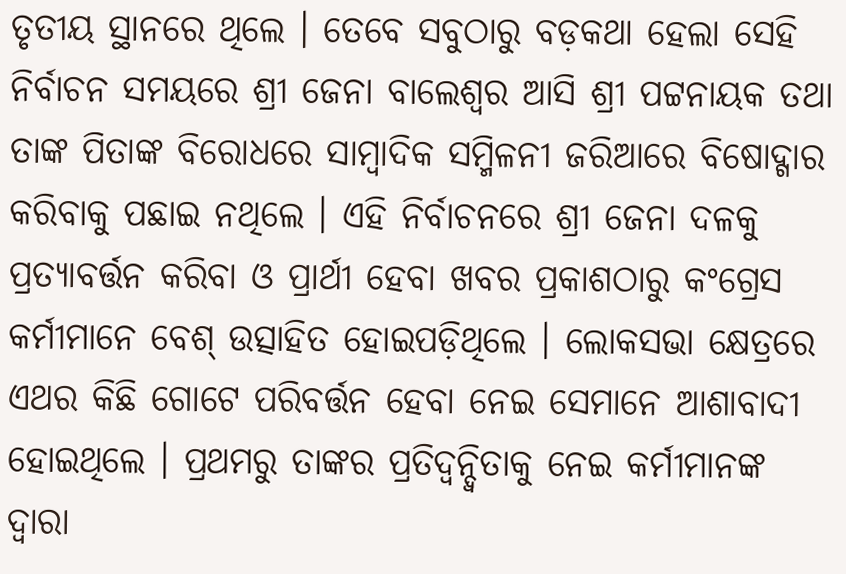ତୃତୀୟ ସ୍ଥାନରେ ଥିଲେ । ତେବେ ସବୁଠାରୁ ବଡ଼କଥା ହେଲା ସେହି ନିର୍ବାଚନ ସମୟରେ ଶ୍ରୀ ଜେନା ବାଲେଶ୍ୱର ଆସି ଶ୍ରୀ ପଟ୍ଟନାୟକ ତଥା ତାଙ୍କ ପିତାଙ୍କ ବିରୋଧରେ ସାମ୍ବାଦିକ ସମ୍ମିଳନୀ ଜରିଆରେ ବିଷୋଦ୍ଗାର କରିବାକୁ ପଛାଇ ନଥିଲେ । ଏହି ନିର୍ବାଚନରେ ଶ୍ରୀ ଜେନା ଦଳକୁ ପ୍ରତ୍ୟାବର୍ତ୍ତନ କରିବା ଓ ପ୍ରାର୍ଥୀ ହେବା ଖବର ପ୍ରକାଶଠାରୁ କଂଗ୍ରେସ କର୍ମୀମାନେ ବେଶ୍ ଉତ୍ସାହିତ ହୋଇପଡ଼ିଥିଲେ । ଲୋକସଭା କ୍ଷେତ୍ରରେ ଏଥର କିଛି ଗୋଟେ ପରିବର୍ତ୍ତନ ହେବା ନେଇ ସେମାନେ ଆଶାବାଦୀ ହୋଇଥିଲେ । ପ୍ରଥମରୁ ତାଙ୍କର ପ୍ରତିଦ୍ୱନ୍ଦ୍ୱିତାକୁ ନେଇ କର୍ମୀମାନଙ୍କ ଦ୍ୱାରା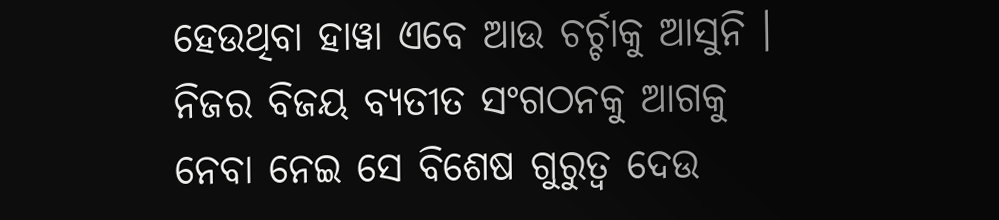ହେଉଥିବା ହାୱା ଏବେ ଆଉ ଚର୍ଚ୍ଚାକୁ ଆସୁନି । ନିଜର ବିଜୟ ବ୍ୟତୀତ ସଂଗଠନକୁ ଆଗକୁ ନେବା ନେଇ ସେ ବିଶେଷ ଗୁରୁତ୍ୱ ଦେଉ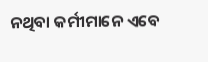ନଥିବା କର୍ମୀମାନେ ଏବେ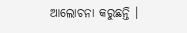ଆଲୋଚନା କରୁଛନ୍ତି ।